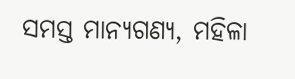ସମସ୍ତ ମାନ୍ୟଗଣ୍ୟ, ମହିଳା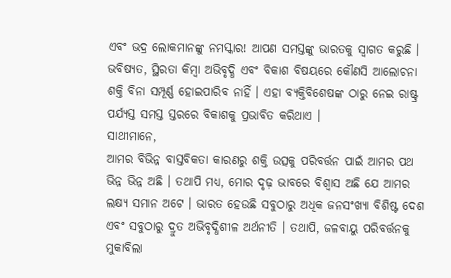ଏବଂ ଭଦ୍ର ଲୋକମାନଙ୍କୁ ନମସ୍କାର! ଆପଣ ସମସ୍ତଙ୍କୁ ଭାରତକୁ ସ୍ୱାଗତ କରୁଛି । ଭବିଷ୍ୟତ, ସ୍ଥିରତା କିମ୍ବା ଅଭିବୃଦ୍ଧି ଏବଂ ବିକାଶ ବିଷୟରେ କୌଣସି ଆଲୋଚନା ଶକ୍ତି ବିନା ସମ୍ପୂର୍ଣ୍ଣ ହୋଇପାରିବ ନାହିଁ । ଏହା ବ୍ୟକ୍ତିବିଶେଷଙ୍କ ଠାରୁ ନେଇ ରାଷ୍ଟ୍ର ପର୍ଯ୍ୟସ୍ତ ସମସ୍ତ ସ୍ତରରେ ବିକାଶକୁ ପ୍ରଭାବିତ କରିଥାଏ ।
ସାଥୀମାନେ,
ଆମର ବିଭିନ୍ନ ବାସ୍ତବିକତା କାରଣରୁ ଶକ୍ତି ଉତ୍ସକୁ ପରିବର୍ତ୍ତନ ପାଇଁ ଆମର ପଥ ଭିନ୍ନ ଭିନ୍ନ ଅଛି । ତଥାପି ମଧ୍ୟ, ମୋର ଦୃଢ଼ ଭାବରେ ବିଶ୍ୱାସ ଅଛି ଯେ ଆମର ଲକ୍ଷ୍ୟ ସମାନ ଅଟେ । ଭାରତ ହେଉଛି ସବୁଠାରୁ ଅଧିକ ଜନସଂଖ୍ୟା ବିଶିଷ୍ଟ ଦେଶ ଏବଂ ସବୁଠାରୁ ଦ୍ରୁତ ଅଭିବୃଦ୍ଧିଶୀଳ ଅର୍ଥନୀତି । ତଥାପି, ଜଳବାୟୁ ପରିବର୍ତ୍ତନକୁ ମୁକାବିଲା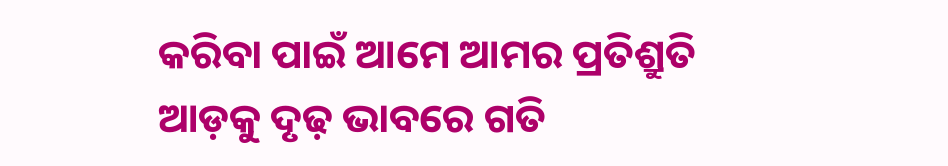କରିବା ପାଇଁ ଆମେ ଆମର ପ୍ରତିଶ୍ରୁତି ଆଡ଼କୁ ଦୃଢ଼ ଭାବରେ ଗତି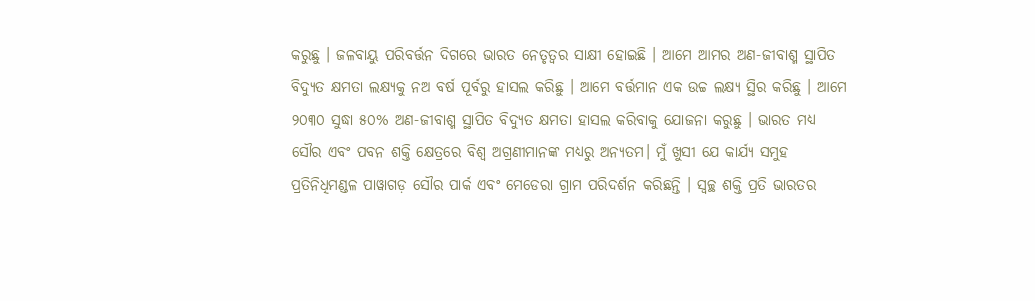କରୁଛୁ । ଜଳବାୟୁ ପରିବର୍ତ୍ତନ ଦିଗରେ ଭାରତ ନେତୃତ୍ୱର ସାକ୍ଷୀ ହୋଇଛି । ଆମେ ଆମର ଅଣ-ଜୀବାଶ୍ମ ସ୍ଥାପିତ ବିଦ୍ୟୁତ କ୍ଷମତା ଲକ୍ଷ୍ୟକୁ ନଅ ବର୍ଷ ପୂର୍ବରୁ ହାସଲ କରିଛୁ । ଆମେ ବର୍ତ୍ତମାନ ଏକ ଉଚ୍ଚ ଲକ୍ଷ୍ୟ ସ୍ଥିର କରିଛୁ । ଆମେ ୨୦୩୦ ସୁଦ୍ଧା ୫୦% ଅଣ-ଜୀବାଶ୍ମ ସ୍ଥାପିତ ବିଦ୍ୟୁତ କ୍ଷମତା ହାସଲ କରିବାକୁ ଯୋଜନା କରୁଛୁ । ଭାରତ ମଧ୍ୟ ସୌର ଏବଂ ପବନ ଶକ୍ତି କ୍ଷେତ୍ରରେ ବିଶ୍ୱ ଅଗ୍ରଣୀମାନଙ୍କ ମଧ୍ୟରୁ ଅନ୍ୟତମ। ମୁଁ ଖୁସୀ ଯେ କାର୍ଯ୍ୟ ସମୁହ ପ୍ରତିନିଧିମଣ୍ଡଳ ପାୱାଗଡ଼ ସୌର ପାର୍କ ଏବଂ ମେଡେରା ଗ୍ରାମ ପରିଦର୍ଶନ କରିଛନ୍ତି । ସ୍ୱଚ୍ଛ ଶକ୍ତି ପ୍ରତି ଭାରତର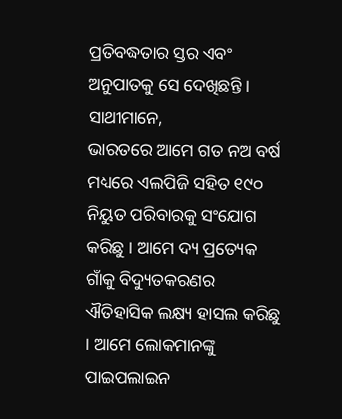ପ୍ରତିବଦ୍ଧତାର ସ୍ତର ଏବଂ ଅନୁପାତକୁ ସେ ଦେଖିଛନ୍ତି ।
ସାଥୀମାନେ,
ଭାରତରେ ଆମେ ଗତ ନଅ ବର୍ଷ ମଧ୍ୟରେ ଏଲପିଜି ସହିତ ୧୯୦ ନିୟୁତ ପରିବାରକୁ ସଂଯୋଗ କରିଛୁ । ଆମେ ଦ୍ୟ ପ୍ରତ୍ୟେକ ଗାଁକୁ ବିଦ୍ୟୁତକରଣର ଐତିହାସିକ ଲକ୍ଷ୍ୟ ହାସଲ କରିଛୁ । ଆମେ ଲୋକମାନଙ୍କୁ ପାଇପଲାଇନ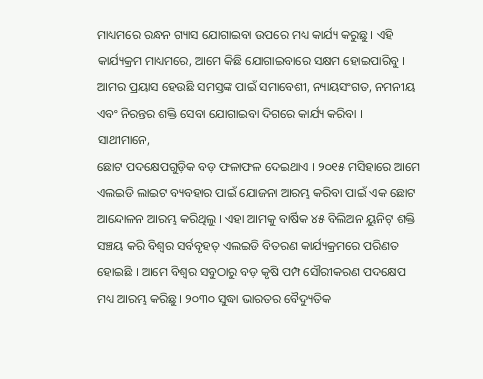ମାଧ୍ୟମରେ ରନ୍ଧନ ଗ୍ୟାସ ଯୋଗାଇବା ଉପରେ ମଧ୍ୟ କାର୍ଯ୍ୟ କରୁଛୁ । ଏହି କାର୍ଯ୍ୟକ୍ରମ ମାଧ୍ୟମରେ, ଆମେ କିଛି ଯୋଗାଇବାରେ ସକ୍ଷମ ହୋଇପାରିବୁ । ଆମର ପ୍ରୟାସ ହେଉଛି ସମସ୍ତଙ୍କ ପାଇଁ ସମାବେଶୀ, ନ୍ୟାୟସଂଗତ, ନମନୀୟ ଏବଂ ନିରନ୍ତର ଶକ୍ତି ସେବା ଯୋଗାଇବା ଦିଗରେ କାର୍ଯ୍ୟ କରିବା ।
ସାଥୀମାନେ,
ଛୋଟ ପଦକ୍ଷେପଗୁଡ଼ିକ ବଡ଼ ଫଳାଫଳ ଦେଇଥାଏ । ୨୦୧୫ ମସିହାରେ ଆମେ ଏଲଇଡି ଲାଇଟ ବ୍ୟବହାର ପାଇଁ ଯୋଜନା ଆରମ୍ଭ କରିବା ପାଇଁ ଏକ ଛୋଟ ଆନ୍ଦୋଳନ ଆରମ୍ଭ କରିଥିଲୁ । ଏହା ଆମକୁ ବାର୍ଷିକ ୪୫ ବିଲିଅନ ୟୁନିଟ୍ ଶକ୍ତି ସଞ୍ଚୟ କରି ବିଶ୍ୱର ସର୍ବବୃହତ୍ ଏଲଇଡି ବିତରଣ କାର୍ଯ୍ୟକ୍ରମରେ ପରିଣତ ହୋଇଛି । ଆମେ ବିଶ୍ୱର ସବୁଠାରୁ ବଡ଼ କୃଷି ପମ୍ପ ସୌରୀକରଣ ପଦକ୍ଷେପ ମଧ୍ୟ ଆରମ୍ଭ କରିଛୁ । ୨୦୩୦ ସୁଦ୍ଧା ଭାରତର ବୈଦ୍ୟୁତିକ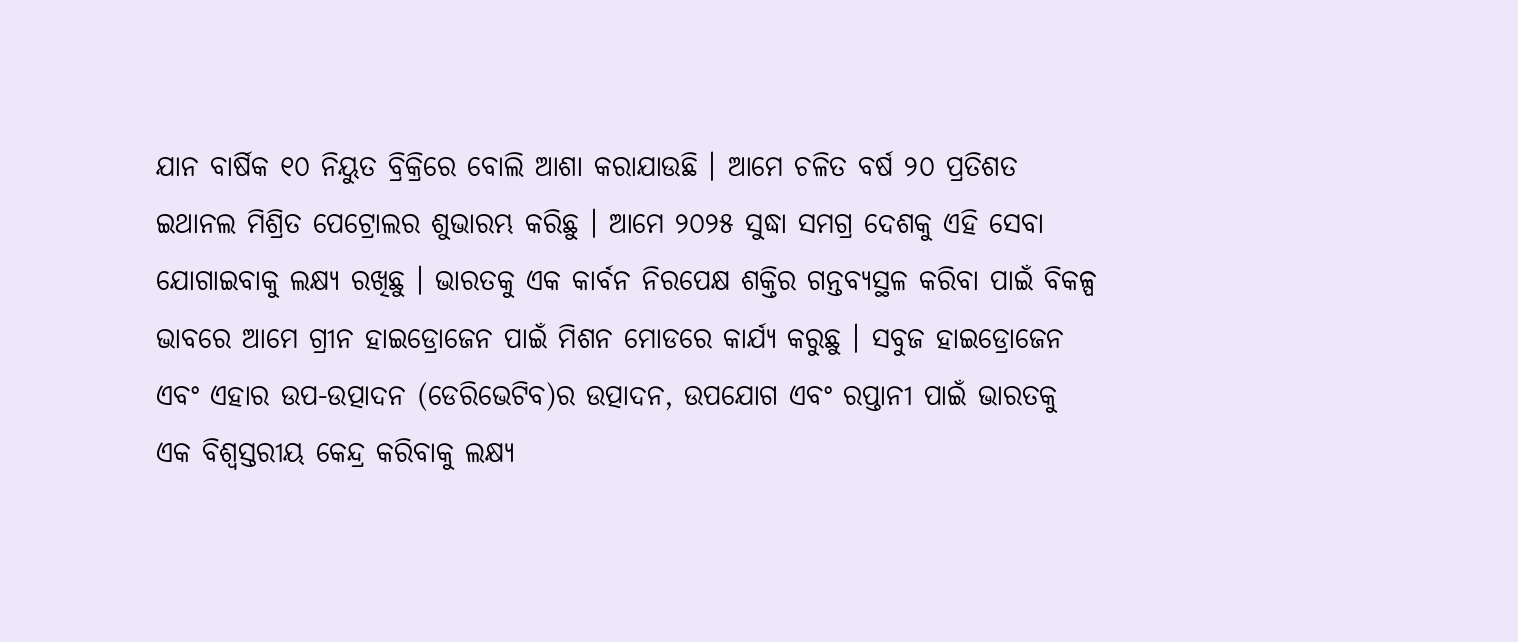ଯାନ ବାର୍ଷିକ ୧୦ ନିୟୁତ ବ୍ରିକ୍ରିରେ ବୋଲି ଆଶା କରାଯାଉଛି । ଆମେ ଚଳିତ ବର୍ଷ ୨୦ ପ୍ରତିଶତ ଇଥାନଲ ମିଶ୍ରିତ ପେଟ୍ରୋଲର ଶୁଭାରମ୍ଭ କରିଛୁ । ଆମେ ୨୦୨୫ ସୁଦ୍ଧା ସମଗ୍ର ଦେଶକୁ ଏହି ସେବା ଯୋଗାଇବାକୁ ଲକ୍ଷ୍ୟ ରଖିଛୁ । ଭାରତକୁ ଏକ କାର୍ବନ ନିରପେକ୍ଷ ଶକ୍ତିର ଗନ୍ତବ୍ୟସ୍ଥଳ କରିବା ପାଇଁ ବିକଳ୍ପ ଭାବରେ ଆମେ ଗ୍ରୀନ ହାଇଡ୍ରୋଜେନ ପାଇଁ ମିଶନ ମୋଡରେ କାର୍ଯ୍ୟ କରୁଛୁ । ସବୁଜ ହାଇଡ୍ରୋଜେନ ଏବଂ ଏହାର ଉପ-ଉତ୍ପାଦନ (ଡେରିଭେଟିବ)ର ଉତ୍ପାଦନ, ଉପଯୋଗ ଏବଂ ରପ୍ତାନୀ ପାଇଁ ଭାରତକୁ ଏକ ବିଶ୍ୱସ୍ତରୀୟ କେନ୍ଦ୍ର କରିବାକୁ ଲକ୍ଷ୍ୟ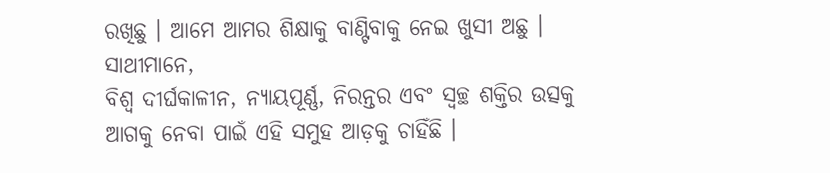ରଖିଛୁ । ଆମେ ଆମର ଶିକ୍ଷାକୁ ବାଣ୍ଟିବାକୁ ନେଇ ଖୁସୀ ଅଛୁ ।
ସାଥୀମାନେ,
ବିଶ୍ୱ ଦୀର୍ଘକାଳୀନ, ନ୍ୟାୟପୂର୍ଣ୍ଣ, ନିରନ୍ତର ଏବଂ ସ୍ୱଚ୍ଛ ଶକ୍ତିର ଉତ୍ସକୁ ଆଗକୁ ନେବା ପାଇଁ ଏହି ସମୁହ ଆଡ଼କୁ ଚାହିଁଛି ।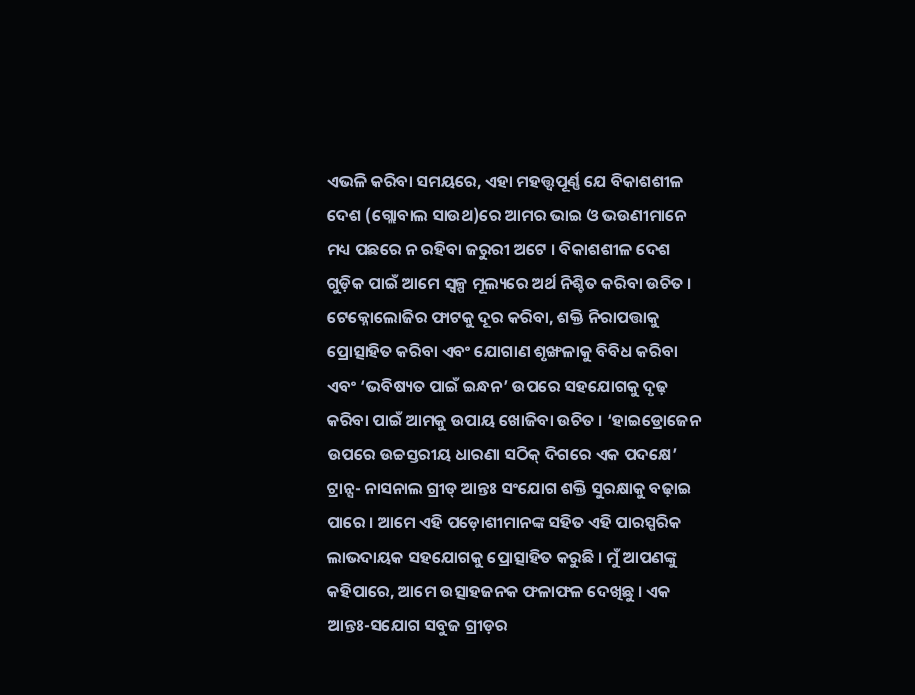ଏଭଳି କରିବା ସମୟରେ, ଏହା ମହତ୍ତ୍ୱପୂର୍ଣ୍ଣ ଯେ ବିକାଶଶୀଳ ଦେଶ (ଗ୍ଲୋବାଲ ସାଉଥ)ରେ ଆମର ଭାଇ ଓ ଭଉଣୀମାନେ ମଧ୍ୟ ପଛରେ ନ ରହିବା ଜରୁରୀ ଅଟେ । ବିକାଶଶୀଳ ଦେଶ ଗୁଡ଼ିକ ପାଇଁ ଆମେ ସ୍ୱଳ୍ପ ମୂଲ୍ୟରେ ଅର୍ଥ ନିଶ୍ଚିତ କରିବା ଉଚିତ । ଟେକ୍ନୋଲୋଜିର ଫାଟକୁ ଦୂର କରିବା, ଶକ୍ତି ନିରାପତ୍ତାକୁ ପ୍ରୋତ୍ସାହିତ କରିବା ଏବଂ ଯୋଗାଣ ଶୃଙ୍ଖଳାକୁ ବିବିଧ କରିବା ଏବଂ ‘ଭବିଷ୍ୟତ ପାଇଁ ଇନ୍ଧନ’ ଉପରେ ସହଯୋଗକୁ ଦୃଢ଼ କରିବା ପାଇଁ ଆମକୁ ଉପାୟ ଖୋଜିବା ଉଚିତ । ‘ହାଇଡ୍ରୋଜେନ ଉପରେ ଉଚ୍ଚସ୍ତରୀୟ ଧାରଣା ସଠିକ୍ ଦିଗରେ ଏକ ପଦକ୍ଷେ’ ଟ୍ରାନ୍ସ- ନାସନାଲ ଗ୍ରୀଡ୍ ଆନ୍ତଃ ସଂଯୋଗ ଶକ୍ତି ସୁରକ୍ଷାକୁ ବଢ଼ାଇ ପାରେ । ଆମେ ଏହି ପଡ଼ୋଶୀମାନଙ୍କ ସହିତ ଏହି ପାରସ୍ପରିକ ଲାଭଦାୟକ ସହଯୋଗକୁ ପ୍ରୋତ୍ସାହିତ କରୁଛି । ମୁଁ ଆପଣଙ୍କୁ କହିପାରେ, ଆମେ ଉତ୍ସାହଜନକ ଫଳାଫଳ ଦେଖିଛୁ । ଏକ ଆନ୍ତଃ-ସଯୋଗ ସବୁଜ ଗ୍ରୀଡ଼ର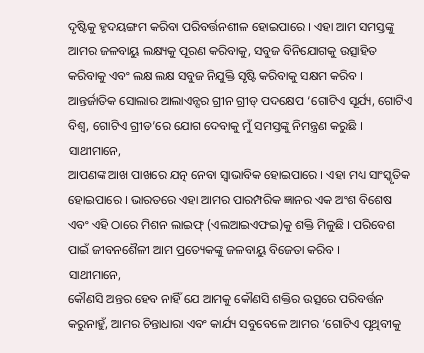ଦୃଷ୍ଟିକୁ ହୃଦୟଙ୍ଗମ କରିବା ପରିବର୍ତ୍ତନଶୀଳ ହୋଇପାରେ । ଏହା ଆମ ସମସ୍ତଙ୍କୁ ଆମର ଜଳବାୟୁ ଲକ୍ଷ୍ୟକୁ ପୂରଣ କରିବାକୁ, ସବୁଜ ବିନିଯୋଗକୁ ଉତ୍ସାହିତ କରିବାକୁ ଏବଂ ଲକ୍ଷ ଲକ୍ଷ ସବୁଜ ନିଯୁକ୍ତି ସୃଷ୍ଟି କରିବାକୁ ସକ୍ଷମ କରିବ । ଆନ୍ତର୍ଜାତିକ ସୋଲାର ଆଲାଏନ୍ସର ଗ୍ରୀନ ଗ୍ରୀଡ୍ ପଦକ୍ଷେପ ‘ଗୋଟିଏ ସୂର୍ଯ୍ୟ, ଗୋଟିଏ ବିଶ୍ୱ, ଗୋଟିଏ ଗ୍ରୀଡ’ରେ ଯୋଗ ଦେବାକୁ ମୁଁ ସମସ୍ତଙ୍କୁ ନିମନ୍ତ୍ରଣ କରୁଛି ।
ସାଥୀମାନେ,
ଆପଣଙ୍କ ଆଖ ପାଖରେ ଯତ୍ନ ନେବା ସ୍ୱାଭାବିକ ହୋଇପାରେ । ଏହା ମଧ୍ୟ ସାଂସ୍କୃତିକ ହୋଇପାରେ । ଭାରତରେ ଏହା ଆମର ପାରମ୍ପରିକ ଜ୍ଞାନର ଏକ ଅଂଶ ବିଶେଷ ଏବଂ ଏହି ଠାରେ ମିଶନ ଲାଇଫ୍ (ଏଲଆଇଏଫଇ)କୁ ଶକ୍ତି ମିଳୁଛି । ପରିବେଶ ପାଇଁ ଜୀବନଶୈଳୀ ଆମ ପ୍ରତ୍ୟେକଙ୍କୁ ଜଳବାୟୁ ବିଜେତା କରିବ ।
ସାଥୀମାନେ,
କୌଣସି ଅନ୍ତର ହେବ ନାହିଁ ଯେ ଆମକୁ କୌଣସି ଶକ୍ତିର ଉତ୍ସରେ ପରିବର୍ତ୍ତନ କରୁନାହୁଁ, ଆମର ଚିନ୍ତାଧାରା ଏବଂ କାର୍ଯ୍ୟ ସବୁବେଳେ ଆମର ‘ଗୋଟିଏ ପୃଥିବୀକୁ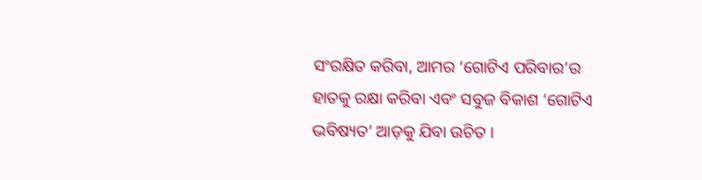ସଂରକ୍ଷିତ କରିବା, ଆମର ‘ଗୋଟିଏ ପରିବାର’ର ହାତକୁ ରକ୍ଷା କରିବା ଏବଂ ସବୁଜ ବିକାଶ ‘ଗୋଟିଏ ଭବିଷ୍ୟତ’ ଆଡ଼କୁ ଯିବା ଉଚିତ ।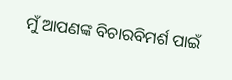ମୁଁ ଆପଣଙ୍କ ବିଚାରବିମର୍ଶ ପାଇଁ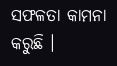ସଫଳତା କାମନା କରୁଛି ।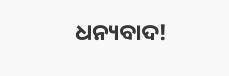ଧନ୍ୟବାଦ!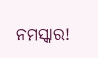ନମସ୍କାର!